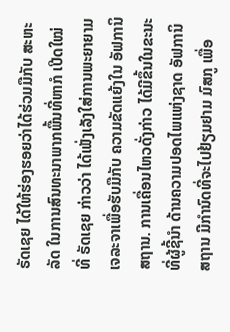ຣັດເຊຍ ໄດ້ໃຫ້ຮ່ອງຮອຍວ່າໄດ້ຮ່ວມມືກັບ ສະຫະລັດ ໃນການສົນທະນາພາກພື້ນທີ່ຫາກໍ ເປີດໃໝ່ ທີ່ ຣັດເຊຍ ກ່າວວ່າ ໄດ້ເພັ່ງເລັງໃສ່ການພະຍາຍາມເຈລະຈາເພື່ອຮັບມືກັບ ຄວາມຂັດແຍ້ງໃນ ອັຟການິສຖານ. ການເຄື່ອນໄຫວດັ່ງກ່າວ ໄດ້ມີຂຶ້ນໃນຂະນະທີ່ຜູ້ຊີ້ນຳ ດ້ານຄວາມປອດໄພແຫ່ງຊາດ ອັຟການິສຖານ ມີກຳນົດທີ່ຈະໄປຢ້ຽມຢາມ ມົສກູ ເພື່ອ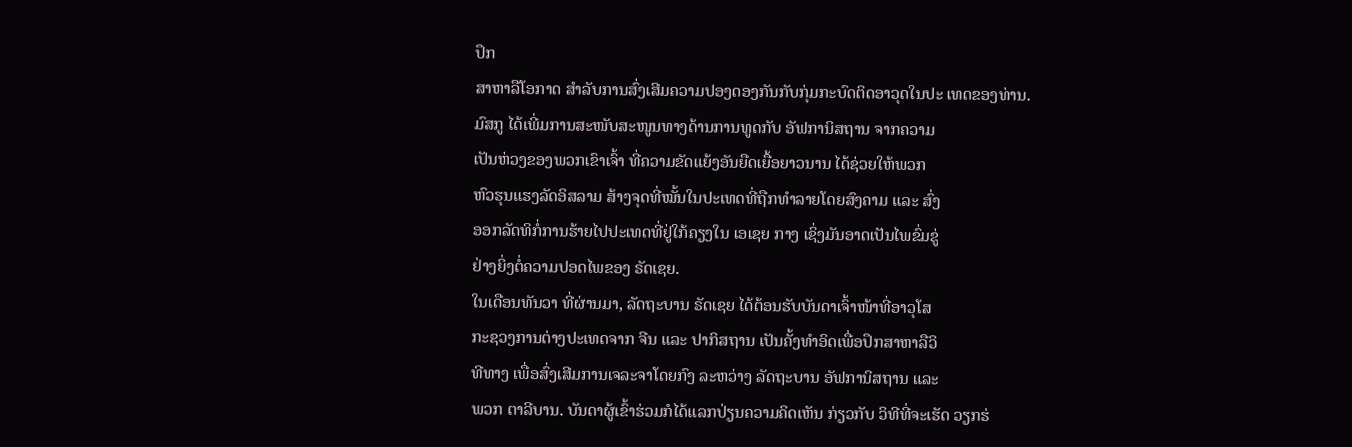ປຶກ
ສາຫາລືໂອກາດ ສຳລັບການສົ່ງເສີມຄວາມປອງດອງກັນກັບກຸ່ມກະບົດຕິດອາວຸດໃນປະ ເທດຂອງທ່ານ.
ມົສກູ ໄດ້ເພີ່ມການສະໜັບສະໜູນທາງດ້ານການທູດກັບ ອັຟການິສຖານ ຈາກຄວາມ
ເປັນຫ່ວງຂອງພວກເຂົາເຈົ້າ ທີ່ຄວາມຂັດແຍ້ງອັນຍືດເຍື້ອຍາວນານ ໄດ້ຊ່ວຍໃຫ້ພວກ
ຫົວຮຸນແຮງລັດອິສລາມ ສ້າງຈຸດທີ່ໝັ້ນໃນປະເທດທີ່ຖືກທຳລາຍໂດຍສົງຄາມ ແລະ ສົ່ງ
ອອກລັດທິກໍ່ການຮ້າຍໄປປະເທດທີ່ຢູ່ໃກ້ຄຽງໃນ ເອເຊຍ ກາງ ເຊິ່ງມັນອາດເປັນໄພຂົ່ມຂູ່
ຢ່າງຍິ່ງຕໍ່ຄວາມປອດໄພຂອງ ຣັດເຊຍ.
ໃນເດືອນທັນວາ ທີ່ຜ່ານມາ, ລັດຖະບານ ຣັດເຊຍ ໄດ້ຕ້ອນຮັບບັນດາເຈົ້າໜ້າທີ່ອາວຸໂສ
ກະຊວງການຕ່າງປະເທດຈາກ ຈີນ ແລະ ປາກິສຖານ ເປັນຄັ້ງທຳອິດເພື່ອປຶກສາຫາລືວິ
ທີທາງ ເພື່ອສົ່ງເສີມການເຈລະຈາໂດຍກົງ ລະຫວ່າງ ລັດຖະບານ ອັຟການິສຖານ ແລະ
ພວກ ຕາລີບານ. ບັນດາຜູ້ເຂົ້າຮ່ວມກໍໄດ້ແລກປ່ຽນຄວາມຄິດເຫັນ ກ່ຽວກັບ ວິທີທີ່ຈະເຮັດ ວຽກຮ່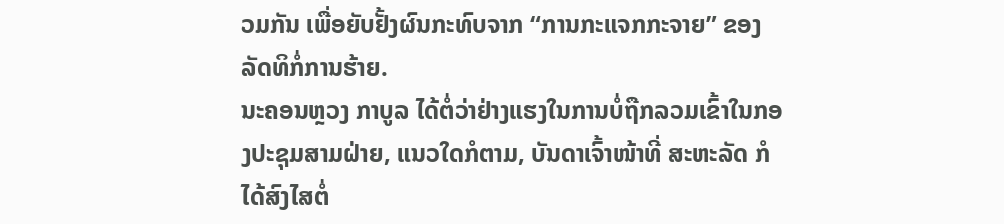ວມກັນ ເພື່ອຍັບຢັ້ງຜົນກະທົບຈາກ “ການກະແຈກກະຈາຍ” ຂອງລັດທິກໍ່ການຮ້າຍ.
ນະຄອນຫຼວງ ກາບູລ ໄດ້ຕໍ່ວ່າຢ່າງແຮງໃນການບໍ່ຖືກລວມເຂົ້າໃນກອງປະຊຸມສາມຝ່າຍ, ແນວໃດກໍຕາມ, ບັນດາເຈົ້າໜ້າທີ່ ສະຫະລັດ ກໍໄດ້ສົງໄສຕໍ່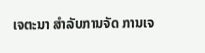ເຈຕະນາ ສຳລັບການຈັດ ການເຈ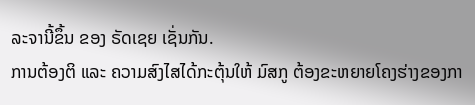ລະຈານີ້ຂຶ້ນ ຂອງ ຣັດເຊຍ ເຊັ່ນກັນ.
ການຕ້ອງຕິ ແລະ ຄວາມສົງໄສໄດ້ກະຕຸ້ນໃຫ້ ມົສກູ ຕ້ອງຂະຫຍາຍໂຄງຮ່າງຂອງກາ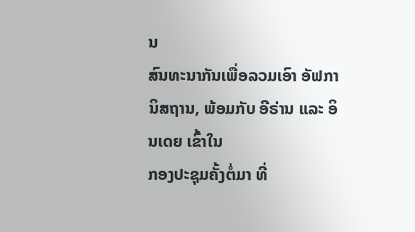ນ
ສົນທະນາກັນເພື່ອລວມເອົາ ອັຟການິສຖານ, ພ້ອມກັບ ອີຣ່ານ ແລະ ອິນເດຍ ເຂົ້າໃນ
ກອງປະຊຸມຄັ້ງຕໍ່ມາ ທີ່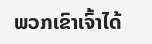ພວກເຂົາເຈົ້າໄດ້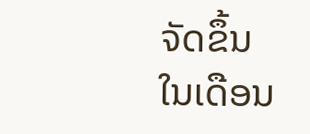ຈັດຂຶ້ນໃນເດືອນ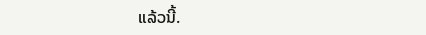ແລ້ວນີ້.